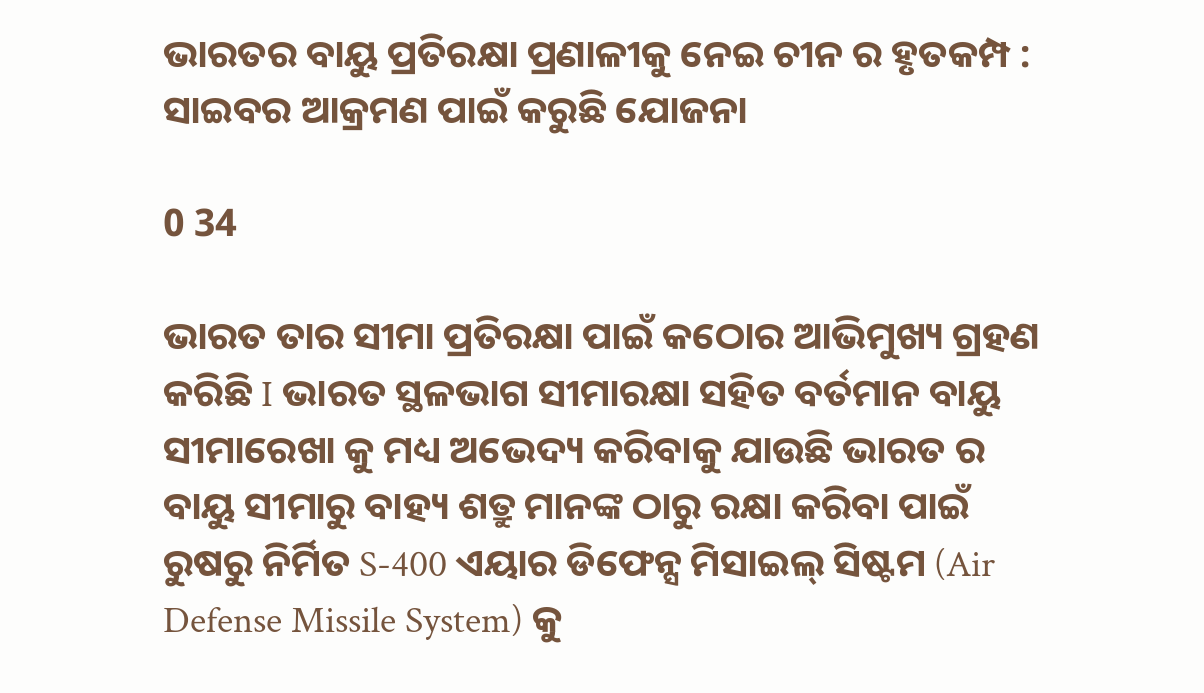ଭାରତର ବାୟୁ ପ୍ରତିରକ୍ଷା ପ୍ରଣାଳୀକୁ ନେଇ ଚୀନ ର ହୃତକମ୍ପ : ସାଇବର ଆକ୍ରମଣ ପାଇଁ କରୁଛି ଯୋଜନା

0 34

ଭାରତ ତାର ସୀମା ପ୍ରତିରକ୍ଷା ପାଇଁ କଠୋର ଆଭିମୁଖ୍ୟ ଗ୍ରହଣ କରିଛି I ଭାରତ ସ୍ଥଳଭାଗ ସୀମାରକ୍ଷା ସହିତ ବର୍ତମାନ ବାୟୁ ସୀମାରେଖା କୁ ମଧ୍ୟ ଅଭେଦ୍ୟ କରିବାକୁ ଯାଉଛି ଭାରତ ର ବାୟୁ ସୀମାରୁ ବାହ୍ୟ ଶତ୍ରୁ ମାନଙ୍କ ଠାରୁ ରକ୍ଷା କରିବା ପାଇଁ ରୁଷରୁ ନିର୍ମିତ S-400 ଏୟାର ଡିଫେନ୍ସ ମିସାଇଲ୍ ସିଷ୍ଟମ (Air Defense Missile System) କୁ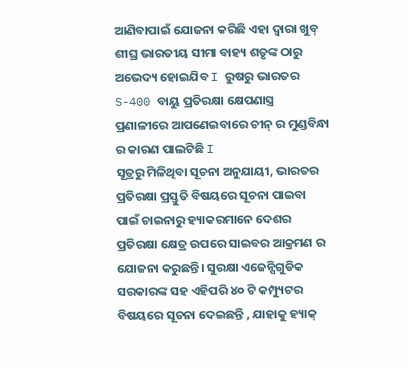ଆଣିବାପାଇଁ ଯୋଜନା କରିଛି ଏହା ଦ୍ୱାରା ଖୁବ୍ ଶୀଘ୍ର ଭାରତୀୟ ସୀମା ବାହ୍ୟ ଶତୃଙ୍କ ଠାରୁ ଅଭେଦ୍ୟ ହୋଇଯିବ I ରୁଷରୁ ଭାରତର S-400 ବାୟୁ ପ୍ରତିରକ୍ଷା କ୍ଷେପଣାସ୍ତ୍ର ପ୍ରଣାଳୀରେ ଆପଣେଇବାରେ ଚୀନ୍ ର ମୁଣ୍ଡବିନ୍ଧା ର କାରଣ ପାଲଟିଛି I
ସୂତ୍ରରୁ ମିଳିଥିବା ସୂଚନା ଅନୁଯାୟୀ, ଭାରତର ପ୍ରତିରକ୍ଷା ପ୍ରସ୍ତୁତି ବିଷୟରେ ସୂଚନା ପାଇବା ପାଇଁ ଚାଇନାରୁ ହ୍ୟାକରମାନେ ଦେଶର ପ୍ରତିରକ୍ଷା କ୍ଷେତ୍ର ଉପରେ ସାଇବର ଆକ୍ରମଣ ର ଯୋଜନା କରୁଛନ୍ତି। ସୁରକ୍ଷା ଏଜେନ୍ସିଗୁଡିକ ସରକାରଙ୍କ ସହ ଏହିପରି ୪୦ ଟି କମ୍ପ୍ୟୁଟର ବିଷୟରେ ସୂଚନା ଦେଇଛନ୍ତି , ଯାହାକୁ ହ୍ୟାକ୍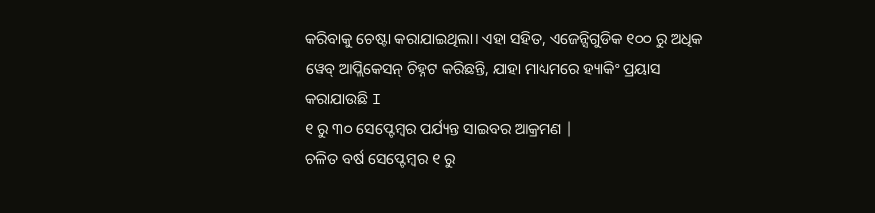କରିବାକୁ ଚେଷ୍ଟା କରାଯାଇଥିଲା। ଏହା ସହିତ, ଏଜେନ୍ସିଗୁଡିକ ୧୦୦ ରୁ ଅଧିକ ୱେବ୍ ଆପ୍ଲିକେସନ୍ ଚିହ୍ନଟ କରିଛନ୍ତି, ଯାହା ମାଧ୍ୟମରେ ହ୍ୟାକିଂ ପ୍ରୟାସ କରାଯାଉଛି I
୧ ରୁ ୩୦ ସେପ୍ଟେମ୍ବର ପର୍ଯ୍ୟନ୍ତ ସାଇବର ଆକ୍ରମଣ |
ଚଳିତ ବର୍ଷ ସେପ୍ଟେମ୍ବର ୧ ରୁ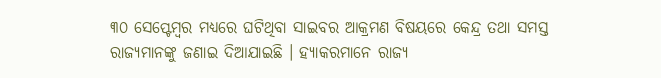୩୦ ସେପ୍ଟେମ୍ବର ମଧ୍ୟରେ ଘଟିଥିବା ସାଇବର ଆକ୍ରମଣ ବିଷୟରେ କେନ୍ଦ୍ର ତଥା ସମସ୍ତ ରାଜ୍ୟମାନଙ୍କୁ ଜଣାଇ ଦିଆଯାଇଛି । ହ୍ୟାକରମାନେ ରାଜ୍ୟ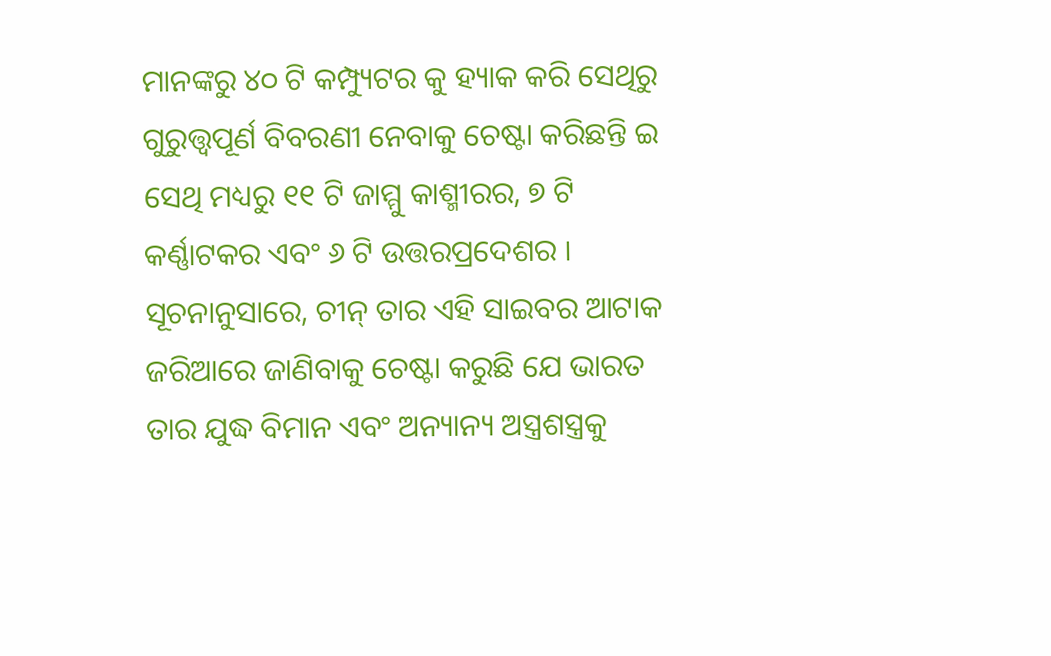ମାନଙ୍କରୁ ୪୦ ଟି କମ୍ପ୍ୟୁଟର କୁ ହ୍ୟାକ କରି ସେଥିରୁ ଗୁରୁତ୍ତ୍ୱପୂର୍ଣ ବିବରଣୀ ନେବାକୁ ଚେଷ୍ଟା କରିଛନ୍ତି ଇ ସେଥି ମଧ୍ୟରୁ ୧୧ ଟି ଜାମ୍ମୁ କାଶ୍ମୀରର, ୭ ଟି କର୍ଣ୍ଣାଟକର ଏବଂ ୬ ଟି ଉତ୍ତରପ୍ରଦେଶର I
ସୂଚନାନୁସାରେ, ଚୀନ୍ ତାର ଏହି ସାଇବର ଆଟାକ ଜରିଆରେ ଜାଣିବାକୁ ଚେଷ୍ଟା କରୁଛି ଯେ ଭାରତ ତାର ଯୁଦ୍ଧ ବିମାନ ଏବଂ ଅନ୍ୟାନ୍ୟ ଅସ୍ତ୍ରଶସ୍ତ୍ରକୁ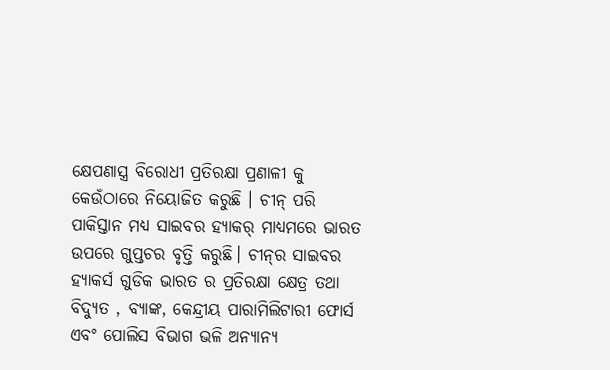କ୍ଷେପଣାସ୍ତ୍ର ବିରୋଧୀ ପ୍ରତିରକ୍ଷା ପ୍ରଣାଳୀ କୁ କେଉଁଠାରେ ନିୟୋଜିତ କରୁଛି । ଚୀନ୍ ପରି ପାକିସ୍ତାନ ମଧ୍ୟ ସାଇବର ହ୍ୟାକର୍ ମାଧ୍ୟମରେ ଭାରତ ଉପରେ ଗୁପ୍ତଚର ବୃତ୍ତି କରୁଛି। ଚୀନ୍‌ର ସାଇବର ହ୍ୟାକର୍ସ ଗୁଡିକ ଭାରତ ର ପ୍ରତିରକ୍ଷା କ୍ଷେତ୍ର ତଥା ବିଦ୍ୟୁତ , ବ୍ୟାଙ୍କ, କେନ୍ଦ୍ରୀୟ ପାରାମିଲିଟାରୀ ଫୋର୍ସ ଏବଂ ପୋଲିସ ବିଭାଗ ଭଳି ଅନ୍ୟାନ୍ୟ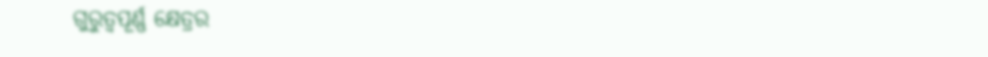ଗୁରୁତ୍ୱପୂର୍ଣ୍ଣ କ୍ଷେତ୍ରର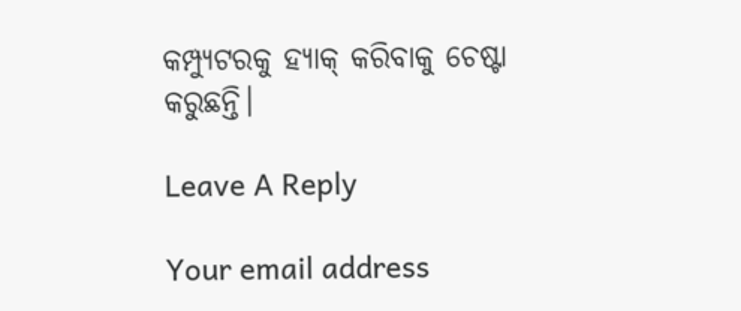କମ୍ପ୍ୟୁଟରକୁ ହ୍ୟାକ୍ କରିବାକୁ ଚେଷ୍ଟା କରୁଛନ୍ତି।

Leave A Reply

Your email address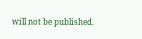will not be published.